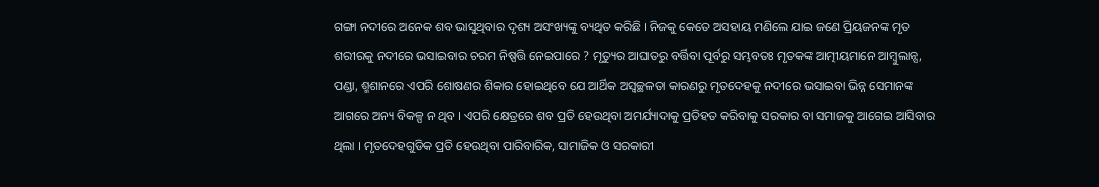ଗଙ୍ଗା ନଦୀରେ ଅନେକ ଶବ ଭାସୁଥିବାର ଦୃଶ୍ୟ ଅସଂଖ୍ୟଙ୍କୁ ବ୍ୟଥିତ କରିଛି । ନିଜକୁ କେତେ ଅସହାୟ ମଣିଲେ ଯାଇ ଜଣେ ପ୍ରିୟଜନଙ୍କ ମୃତ ଶରୀରକୁ ନଦୀରେ ଭସାଇବାର ଚରମ ନିଷ୍ପତ୍ତି ନେଇପାରେ ? ମୃତ୍ୟୁର ଆଘାତରୁ ବର୍ତ୍ତିବା ପୂର୍ବରୁ ସମ୍ଭବତଃ ମୃତକଙ୍କ ଆତ୍ମୀୟମାନେ ଆମ୍ୱୁଲାନ୍ସ, ପଣ୍ଡା, ଶ୍ମଶାନରେ ଏପରି ଶୋଷଣର ଶିକାର ହୋଇଥିବେ ଯେ ଆର୍ଥିକ ଅସ୍ୱଚ୍ଛଳତା କାରଣରୁ ମୃତଦେହକୁ ନଦୀରେ ଭସାଇବା ଭିନ୍ନ ସେମାନଙ୍କ ଆଗରେ ଅନ୍ୟ ବିକଳ୍ପ ନ ଥିବ । ଏପରି କ୍ଷେତ୍ରରେ ଶବ ପ୍ରତି ହେଉଥିବା ଅମର୍ଯ୍ୟାଦାକୁ ପ୍ରତିହତ କରିବାକୁ ସରକାର ବା ସମାଜକୁ ଆଗେଇ ଆସିବାର ଥିଲା । ମୃତଦେହଗୁଡିକ ପ୍ରତି ହେଉଥିବା ପାରିବାରିକ, ସାମାଜିକ ଓ ସରକାରୀ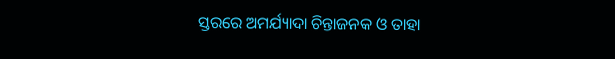ସ୍ତରରେ ଅମର୍ଯ୍ୟାଦା ଚିନ୍ତାଜନକ ଓ ତାହା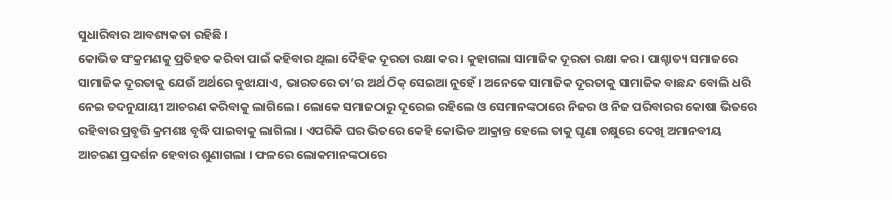ସୁଧାରିବାର ଆବଶ୍ୟକତା ରହିଛି ।
କୋଭିଡ ସଂକ୍ରମଣକୁ ପ୍ରତିହତ କରିବା ପାଇଁ କହିବାର ଥିଲା ଦୈହିକ ଦୂରତା ରକ୍ଷା କର । କୁହାଗଲା ସାମାଜିକ ଦୂରତା ରକ୍ଷା କର । ପାଶ୍ଚାତ୍ୟ ସମାଜରେ ସାମାଜିକ ଦୂରତାକୁ ଯେଉଁ ଅର୍ଥରେ ବୁଝାଯାଏ, ଭାରତରେ ତା’ର ଅର୍ଥ ଠିକ୍ ସେଇଆ ନୁହେଁ । ଅନେକେ ସାମାଜିକ ଦୂରତାକୁ ସାମାଜିକ ବାଛନ୍ଦ ବୋଲି ଧରି ନେଇ ତଦନୁଯାୟୀ ଆଚରଣ କରିବାକୁ ଲାଗିଲେ । ଲୋକେ ସମାଜଠାରୁ ଦୂରେଇ ରହିଲେ ଓ ସେମାନଙ୍କଠାରେ ନିଜର ଓ ନିଜ ପରିବାରର କୋଷା ଭିତରେ ରହିବାର ପ୍ରବୃତ୍ତି କ୍ରମଶଃ ବୃଦ୍ଧି ପାଇବାକୁ ଲାଗିଲା । ଏପରିକି ଘର ଭିତରେ କେହି କୋଭିଡ ଆକ୍ରାନ୍ତ ହେଲେ ତାକୁ ଘୃଣା ଚକ୍ଷୁରେ ଦେଖି ଅମାନବୀୟ ଆଚରଣ ପ୍ରଦର୍ଶନ ହେବାର ଶୁଣାଗଲା । ଫଳରେ ଲୋକମାନଙ୍କଠାରେ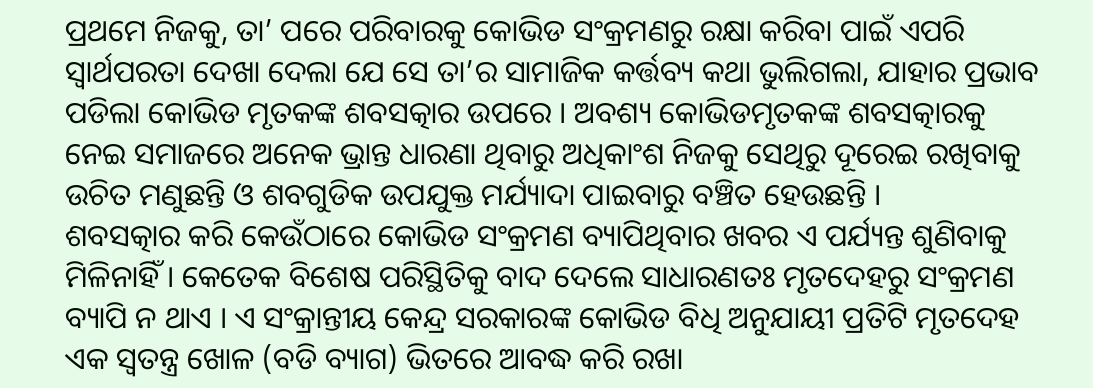ପ୍ରଥମେ ନିଜକୁ, ତା’ ପରେ ପରିବାରକୁ କୋଭିଡ ସଂକ୍ରମଣରୁ ରକ୍ଷା କରିବା ପାଇଁ ଏପରି ସ୍ୱାର୍ଥପରତା ଦେଖା ଦେଲା ଯେ ସେ ତା’ର ସାମାଜିକ କର୍ତ୍ତବ୍ୟ କଥା ଭୁଲିଗଲା, ଯାହାର ପ୍ରଭାବ ପଡିଲା କୋଭିଡ ମୃତକଙ୍କ ଶବସତ୍କାର ଉପରେ । ଅବଶ୍ୟ କୋଭିଡମୃତକଙ୍କ ଶବସତ୍କାରକୁ ନେଇ ସମାଜରେ ଅନେକ ଭ୍ରାନ୍ତ ଧାରଣା ଥିବାରୁ ଅଧିକାଂଶ ନିଜକୁ ସେଥିରୁ ଦୂରେଇ ରଖିବାକୁ ଉଚିତ ମଣୁଛନ୍ତି ଓ ଶବଗୁଡିକ ଉପଯୁକ୍ତ ମର୍ଯ୍ୟାଦା ପାଇବାରୁ ବଞ୍ଚିତ ହେଉଛନ୍ତି ।
ଶବସତ୍କାର କରି କେଉଁଠାରେ କୋଭିଡ ସଂକ୍ରମଣ ବ୍ୟାପିଥିବାର ଖବର ଏ ପର୍ଯ୍ୟନ୍ତ ଶୁଣିବାକୁ ମିଳିନାହିଁ । କେତେକ ବିଶେଷ ପରିସ୍ଥିତିକୁ ବାଦ ଦେଲେ ସାଧାରଣତଃ ମୃତଦେହରୁ ସଂକ୍ରମଣ ବ୍ୟାପି ନ ଥାଏ । ଏ ସଂକ୍ରାନ୍ତୀୟ କେନ୍ଦ୍ର ସରକାରଙ୍କ କୋଭିଡ ବିଧି ଅନୁଯାୟୀ ପ୍ରତିଟି ମୃତଦେହ ଏକ ସ୍ୱତନ୍ତ୍ର ଖୋଳ (ବଡି ବ୍ୟାଗ) ଭିତରେ ଆବଦ୍ଧ କରି ରଖା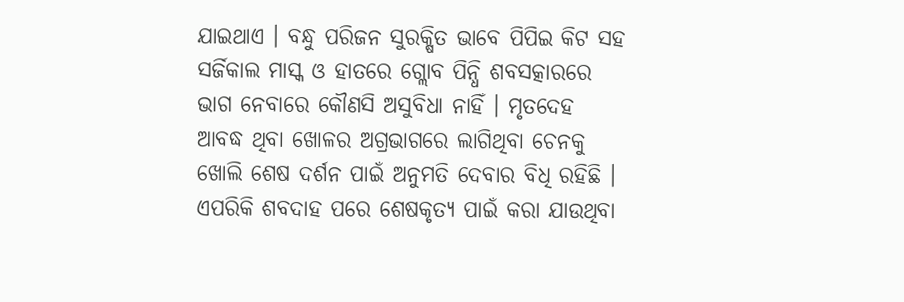ଯାଇଥାଏ । ବନ୍ଧୁ ପରିଜନ ସୁରକ୍ଷିତ ଭାବେ ପିପିଇ କିଟ ସହ ସର୍ଜିକାଲ ମାସ୍କ ଓ ହାତରେ ଗ୍ଲୋବ ପିନ୍ଧି ଶବସତ୍କାରରେ ଭାଗ ନେବାରେ କୌଣସି ଅସୁବିଧା ନାହିଁ । ମୃତଦେହ ଆବଦ୍ଧ ଥିବା ଖୋଳର ଅଗ୍ରଭାଗରେ ଲାଗିଥିବା ଚେନକୁ ଖୋଲି ଶେଷ ଦର୍ଶନ ପାଇଁ ଅନୁମତି ଦେବାର ବିଧି ରହିଛି । ଏପରିକି ଶବଦାହ ପରେ ଶେଷକୃତ୍ୟ ପାଇଁ କରା ଯାଉଥିବା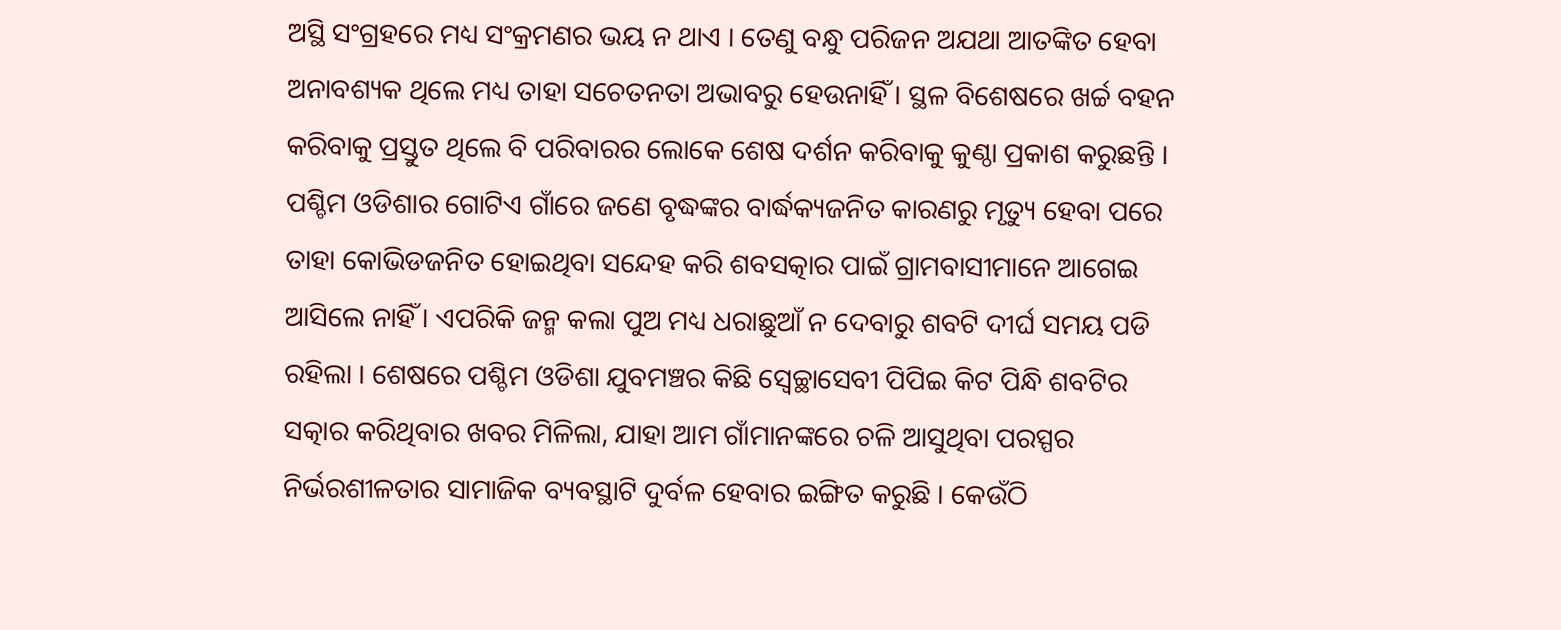ଅସ୍ଥି ସଂଗ୍ରହରେ ମଧ୍ୟ ସଂକ୍ରମଣର ଭୟ ନ ଥାଏ । ତେଣୁ ବନ୍ଧୁ ପରିଜନ ଅଯଥା ଆତଙ୍କିତ ହେବା ଅନାବଶ୍ୟକ ଥିଲେ ମଧ୍ୟ ତାହା ସଚେତନତା ଅଭାବରୁ ହେଉନାହିଁ । ସ୍ଥଳ ବିଶେଷରେ ଖର୍ଚ୍ଚ ବହନ କରିବାକୁ ପ୍ରସ୍ତୁତ ଥିଲେ ବି ପରିବାରର ଲୋକେ ଶେଷ ଦର୍ଶନ କରିବାକୁ କୁଣ୍ଠା ପ୍ରକାଶ କରୁଛନ୍ତି ।
ପଶ୍ଚିମ ଓଡିଶାର ଗୋଟିଏ ଗାଁରେ ଜଣେ ବୃଦ୍ଧଙ୍କର ବାର୍ଦ୍ଧକ୍ୟଜନିତ କାରଣରୁ ମୃତ୍ୟୁ ହେବା ପରେ ତାହା କୋଭିଡଜନିତ ହୋଇଥିବା ସନ୍ଦେହ କରି ଶବସତ୍କାର ପାଇଁ ଗ୍ରାମବାସୀମାନେ ଆଗେଇ ଆସିଲେ ନାହିଁ । ଏପରିକି ଜନ୍ମ କଲା ପୁଅ ମଧ୍ୟ ଧରାଛୁଆଁ ନ ଦେବାରୁ ଶବଟି ଦୀର୍ଘ ସମୟ ପଡି ରହିଲା । ଶେଷରେ ପଶ୍ଚିମ ଓଡିଶା ଯୁବମଞ୍ଚର କିଛି ସ୍ୱେଚ୍ଛାସେବୀ ପିପିଇ କିଟ ପିନ୍ଧି ଶବଟିର ସତ୍କାର କରିଥିବାର ଖବର ମିଳିଲା, ଯାହା ଆମ ଗାଁମାନଙ୍କରେ ଚଳି ଆସୁଥିବା ପରସ୍ପର ନିର୍ଭରଶୀଳତାର ସାମାଜିକ ବ୍ୟବସ୍ଥାଟି ଦୁର୍ବଳ ହେବାର ଇଙ୍ଗିତ କରୁଛି । କେଉଁଠି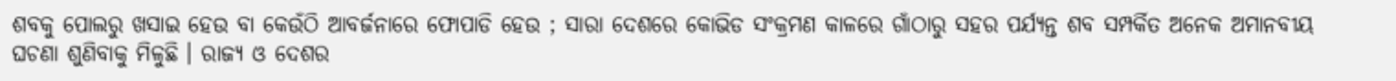ଶବକୁ ପୋଲରୁ ଖସାଇ ହେଉ ବା କେଉଁଠି ଆବର୍ଜନାରେ ଫୋପାଡି ହେଉ ; ସାରା ଦେଶରେ କୋଭିଡ ସଂକ୍ରମଣ କାଳରେ ଗାଁଠାରୁ ସହର ପର୍ଯ୍ୟନ୍ତ ଶବ ସମ୍ପର୍କିତ ଅନେକ ଅମାନବୀୟ ଘଚଣା ଶୁଣିବାକୁ ମିଳୁଛି । ରାଜ୍ୟ ଓ ଦେଶର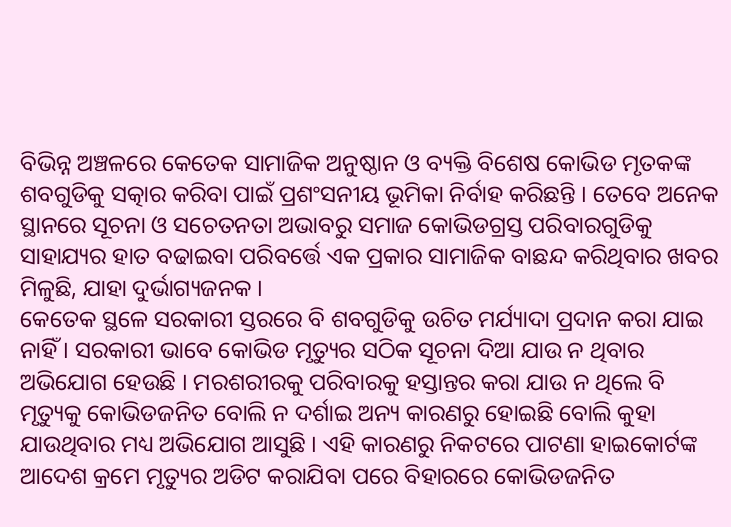ବିଭିନ୍ନ ଅଞ୍ଚଳରେ କେତେକ ସାମାଜିକ ଅନୁଷ୍ଠାନ ଓ ବ୍ୟକ୍ତି ବିଶେଷ କୋଭିଡ ମୃତକଙ୍କ ଶବଗୁଡିକୁ ସତ୍କାର କରିବା ପାଇଁ ପ୍ରଶଂସନୀୟ ଭୂମିକା ନିର୍ବାହ କରିଛନ୍ତି । ତେବେ ଅନେକ ସ୍ଥାନରେ ସୂଚନା ଓ ସଚେତନତା ଅଭାବରୁ ସମାଜ କୋଭିଡଗ୍ରସ୍ତ ପରିବାରଗୁଡିକୁ ସାହାଯ୍ୟର ହାତ ବଢାଇବା ପରିବର୍ତ୍ତେ ଏକ ପ୍ରକାର ସାମାଜିକ ବାଛନ୍ଦ କରିଥିବାର ଖବର ମିଳୁଛି, ଯାହା ଦୁର୍ଭାଗ୍ୟଜନକ ।
କେତେକ ସ୍ଥଳେ ସରକାରୀ ସ୍ତରରେ ବି ଶବଗୁଡିକୁ ଉଚିତ ମର୍ଯ୍ୟାଦା ପ୍ରଦାନ କରା ଯାଇ ନାହିଁ । ସରକାରୀ ଭାବେ କୋଭିଡ ମୃତ୍ୟୁର ସଠିକ ସୂଚନା ଦିଆ ଯାଉ ନ ଥିବାର ଅଭିଯୋଗ ହେଉଛି । ମରଶରୀରକୁ ପରିବାରକୁ ହସ୍ତାନ୍ତର କରା ଯାଉ ନ ଥିଲେ ବି ମୃତ୍ୟୁକୁ କୋଭିଡଜନିତ ବୋଲି ନ ଦର୍ଶାଇ ଅନ୍ୟ କାରଣରୁ ହୋଇଛି ବୋଲି କୁହା ଯାଉଥିବାର ମଧ୍ୟ ଅଭିଯୋଗ ଆସୁଛି । ଏହି କାରଣରୁ ନିକଟରେ ପାଟଣା ହାଇକୋର୍ଟଙ୍କ ଆଦେଶ କ୍ରମେ ମୃତ୍ୟୁର ଅଡିଟ କରାଯିବା ପରେ ବିହାରରେ କୋଭିଡଜନିତ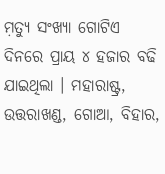ମ଼ତ୍ୟୁ ସଂଖ୍ୟା ଗୋଟିଏ ଦିନରେ ପ୍ରାୟ ୪ ହଜାର ବଢି ଯାଇଥିଲା । ମହାରାଷ୍ଟ୍ର, ଉତ୍ତରାଖଣ୍ଡ, ଗୋଆ, ବିହାର,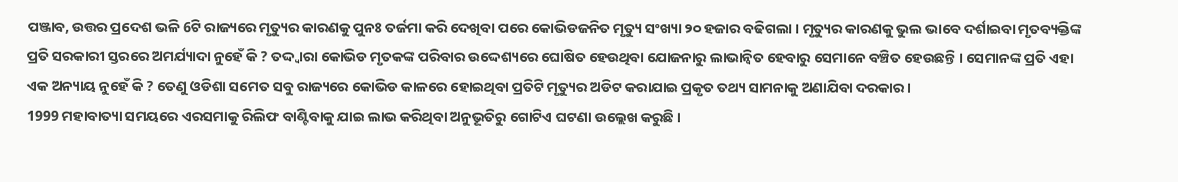ପଞ୍ଜାବ, ଉତ୍ତର ପ୍ରଦେଶ ଭଳି 6ଟି ରାଜ୍ୟରେ ମୃତ୍ୟୁର କାରଣକୁ ପୁନଃ ତର୍ଜମା କରି ଦେଖିବା ପରେ କୋଭିଡଜନିତ ମୃତ୍ୟୁ ସଂଖ୍ୟା ୨୦ ହଜାର ବଢିଗଲା । ମୃତ୍ୟୁର କାରଣକୁ ଭୁଲ ଭାବେ ଦର୍ଶାଇବା ମୃତବ୍ୟକ୍ତିଙ୍କ ପ୍ରତି ସରକାରୀ ସ୍ତରରେ ଅମର୍ଯ୍ୟାଦା ନୁହେଁ କି ? ତଦ୍ଦ୍ୱାରା କୋଭିଡ ମୃତକଙ୍କ ପରିବାର ଉଦ୍ଦେଶ୍ୟରେ ଘୋଷିତ ହେଉଥିବା ଯୋଜନାରୁ ଲାଭାନ୍ୱିତ ହେବାରୁ ସେମାନେ ବଞ୍ଚିତ ହେଉଛନ୍ତି । ସେମାନଙ୍କ ପ୍ରତି ଏହା ଏକ ଅନ୍ୟାୟ ନୁହେଁ କି ? ତେଣୁ ଓଡିଶା ସମେତ ସବୁ ରାଜ୍ୟରେ କୋଭିଡ କାଳରେ ହୋଇଥିବା ପ୍ରତିଟି ମୃତ୍ୟୁର ଅଡିଟ କରାଯାଇ ପ୍ରକୃତ ତଥ୍ୟ ସାମନାକୁ ଅଣାଯିବା ଦରକାର ।
1999 ମହାବାତ୍ୟା ସମୟରେ ଏରସମାକୁ ରିଲିଫ ବାଣ୍ଟିବାକୁ ଯାଇ ଲାଭ କରିଥିବା ଅନୁଭୂତିରୁ ଗୋଟିଏ ଘଟଣା ଉଲ୍ଲେଖ କରୁଛି ।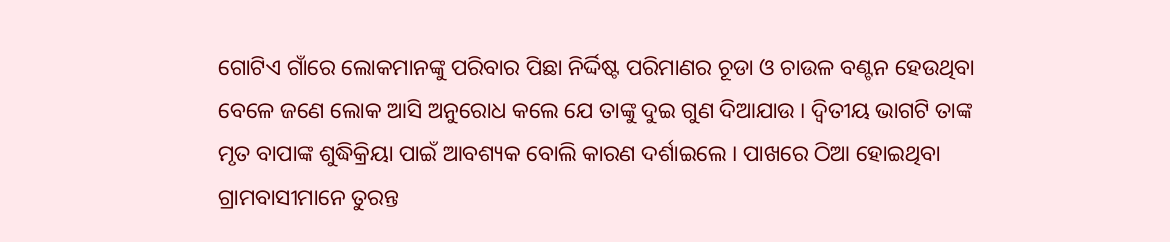ଗୋଟିଏ ଗାଁରେ ଲୋକମାନଙ୍କୁ ପରିବାର ପିଛା ନିର୍ଦ୍ଦିଷ୍ଟ ପରିମାଣର ଚୂଡା ଓ ଚାଉଳ ବଣ୍ଟନ ହେଉଥିବା ବେଳେ ଜଣେ ଲୋକ ଆସି ଅନୁରୋଧ କଲେ ଯେ ତାଙ୍କୁ ଦୁଇ ଗୁଣ ଦିଆଯାଉ । ଦ୍ୱିତୀୟ ଭାଗଟି ତାଙ୍କ ମୃତ ବାପାଙ୍କ ଶୁଦ୍ଧିକ୍ରିୟା ପାଇଁ ଆବଶ୍ୟକ ବୋଲି କାରଣ ଦର୍ଶାଇଲେ । ପାଖରେ ଠିଆ ହୋଇଥିବା ଗ୍ରାମବାସୀମାନେ ତୁରନ୍ତ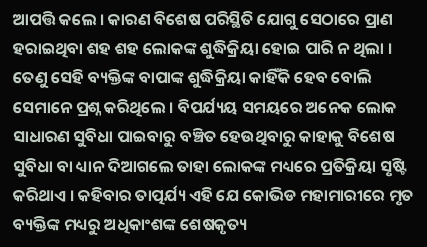ଆପତ୍ତି କଲେ । କାରଣ ବିଶେଷ ପରିସ୍ଥିତି ଯୋଗୁ ସେଠାରେ ପ୍ରାଣ ହରାଇଥିବା ଶହ ଶହ ଲୋକଙ୍କ ଶୁଦ୍ଧିକ୍ରିୟା ହୋଇ ପାରି ନ ଥିଲା । ତେଣୁ ସେହି ବ୍ୟକ୍ତିଙ୍କ ବାପାଙ୍କ ଶୁଦ୍ଧିକ୍ରିୟା କାହିଁକି ହେବ ବୋଲି ସେମାନେ ପ୍ରଶ୍ନ କରିଥିଲେ । ବିପର୍ଯ୍ୟୟ ସମୟରେ ଅନେକ ଲୋକ ସାଧାରଣ ସୁବିଧା ପାଇବାରୁ ବଞ୍ଚିତ ହେଉଥିବାରୁ କାହାକୁ ବିଶେଷ ସୁବିଧା ବା ଧ୍ୟାନ ଦିଆଗଲେ ତାହା ଲୋକଙ୍କ ମଧ୍ୟରେ ପ୍ରତିକ୍ରିୟା ସୃଷ୍ଟି କରିଥାଏ । କହିବାର ତାତ୍ପର୍ଯ୍ୟ ଏହି ଯେ କୋଭିଡ ମହାମାରୀରେ ମୃତ ବ୍ୟକ୍ତିଙ୍କ ମଧ୍ୟରୁ ଅଧିକାଂଶଙ୍କ ଶେଷକୃତ୍ୟ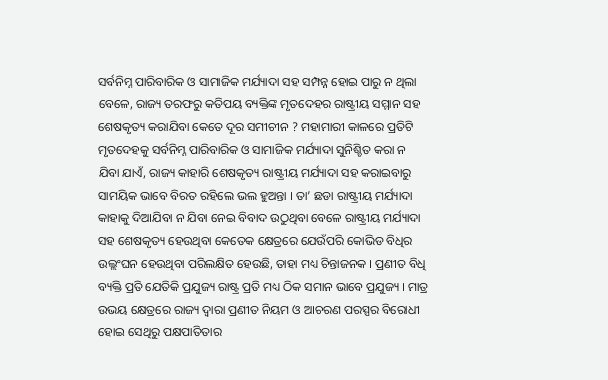ସର୍ବନିମ୍ନ ପାରିବାରିକ ଓ ସାମାଜିକ ମର୍ଯ୍ୟାଦା ସହ ସମ୍ପନ୍ନ ହୋଇ ପାରୁ ନ ଥିଲା ବେଳେ, ରାଜ୍ୟ ତରଫରୁ କତିପୟ ବ୍ୟକ୍ତିଙ୍କ ମୃତଦେହର ରାଷ୍ଟ୍ରୀୟ ସମ୍ମାନ ସହ ଶେଷକୃତ୍ୟ କରାଯିବା କେତେ ଦୂର ସମୀଚୀନ ? ମହାମାରୀ କାଳରେ ପ୍ରତିଟି ମୃତଦେହକୁ ସର୍ବନିମ୍ନ ପାରିବାରିକ ଓ ସାମାଜିକ ମର୍ଯ୍ୟାଦା ସୁନିଶ୍ଚିତ କରା ନ ଯିବା ଯାଏଁ, ରାଜ୍ୟ କାହାରି ଶେଷକୃତ୍ୟ ରାଷ୍ଟ୍ରୀୟ ମର୍ଯ୍ୟାଦା ସହ କରାଇବାରୁ ସାମୟିକ ଭାବେ ବିରତ ରହିଲେ ଭଲ ହୁଅନ୍ତା । ତା’ ଛଡା ରାଷ୍ଟ୍ରୀୟ ମର୍ଯ୍ୟାଦା କାହାକୁ ଦିଆଯିବା ନ ଯିବା ନେଇ ବିବାଦ ଉଠୁଥିବା ବେଳେ ରାଷ୍ଟ୍ରୀୟ ମର୍ଯ୍ୟାଦା ସହ ଶେଷକୃତ୍ୟ ହେଉଥିବା କେତେକ କ୍ଷେତ୍ରରେ ଯେଉଁପରି କୋଭିଡ ବିଧିର ଉଲ୍ଲଂଘନ ହେଉଥିବା ପରିଲକ୍ଷିତ ହେଉଛି, ତାହା ମଧ୍ୟ ଚିନ୍ତାଜନକ । ପ୍ରଣୀତ ବିଧି ବ୍ୟକ୍ତି ପ୍ରତି ଯେତିକି ପ୍ରଯୁଜ୍ୟ ରାଷ୍ଟ୍ର ପ୍ରତି ମଧ୍ୟ ଠିକ ସମାନ ଭାବେ ପ୍ରଯୁଜ୍ୟ । ମାତ୍ର ଉଭୟ କ୍ଷେତ୍ରରେ ରାଜ୍ୟ ଦ୍ୱାରା ପ୍ରଣୀତ ନିୟମ ଓ ଆଚରଣ ପରସ୍ପର ବିରୋଧୀ ହୋଇ ସେଥିରୁ ପକ୍ଷପାତିତାର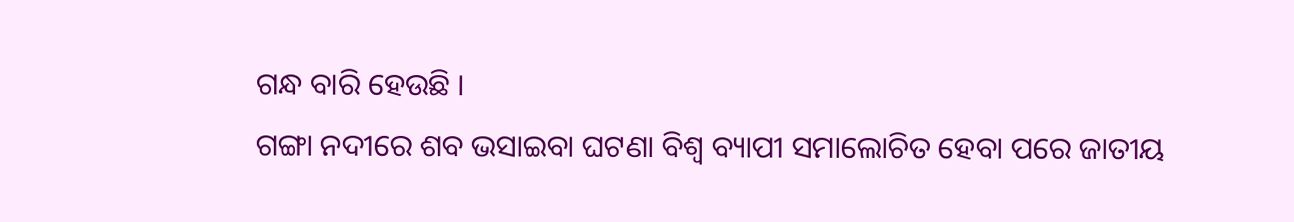ଗନ୍ଧ ବାରି ହେଉଛି ।
ଗଙ୍ଗା ନଦୀରେ ଶବ ଭସାଇବା ଘଟଣା ବିଶ୍ୱ ବ୍ୟାପୀ ସମାଲୋଚିତ ହେବା ପରେ ଜାତୀୟ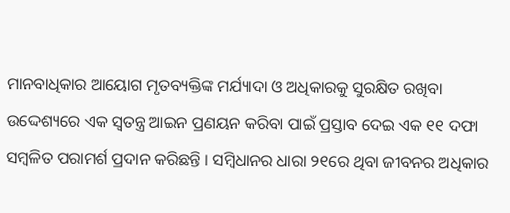ମାନବାଧିକାର ଆୟୋଗ ମୃତବ୍ୟକ୍ତିଙ୍କ ମର୍ଯ୍ୟାଦା ଓ ଅଧିକାରକୁ ସୁରକ୍ଷିତ ରଖିବା ଉଦ୍ଦେଶ୍ୟରେ ଏକ ସ୍ୱତନ୍ତ୍ର ଆଇନ ପ୍ରଣୟନ କରିବା ପାଇଁ ପ୍ରସ୍ତାବ ଦେଇ ଏକ ୧୧ ଦଫା ସମ୍ୱଳିତ ପରାମର୍ଶ ପ୍ରଦାନ କରିଛନ୍ତି । ସମ୍ୱିଧାନର ଧାରା ୨୧ରେ ଥିବା ଜୀବନର ଅଧିକାର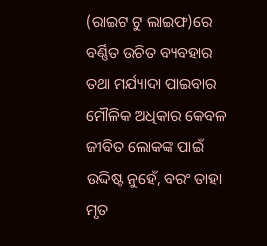(ରାଇଟ ଟୁ ଲାଇଫ)ରେ ବର୍ଣ୍ଣିତ ଉଚିତ ବ୍ୟବହାର ତଥା ମର୍ଯ୍ୟାଦା ପାଇବାର ମୌଳିକ ଅଧିକାର କେବଳ ଜୀବିତ ଲୋକଙ୍କ ପାଇଁ ଉଦ୍ଦିଷ୍ଟ ନୁହେଁ, ବରଂ ତାହା ମୃତ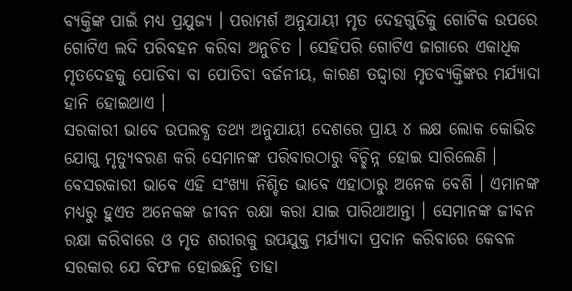ବ୍ୟକ୍ତିଙ୍କ ପାଇଁ ମଧ୍ୟ ପ୍ରଯୁଜ୍ୟ । ପରାମର୍ଶ ଅନୁଯାୟୀ ମୃତ ଦେହଗୁଡିକୁ ଗୋଟିକ ଉପରେ ଗୋଟିଏ ଲଦି ପରିବହନ କରିବା ଅନୁଚିତ । ସେହିପରି ଗୋଟିଏ ଜାଗାରେ ଏକାଧିକ ମୃତଦେହକୁ ପୋଡିବା ବା ପୋତିବା ବର୍ଜନୀୟ, କାରଣ ତଦ୍ଦ୍ୱାରା ମୃତବ୍ୟକ୍ତିଙ୍କର ମର୍ଯ୍ୟାଦା ହାନି ହୋଇଥାଏ ।
ସରକାରୀ ଭାବେ ଉପଲବ୍ଧ ତଥ୍ୟ ଅନୁଯାୟୀ ଦେଶରେ ପ୍ରାୟ ୪ ଲକ୍ଷ ଲୋକ କୋଭିଡ ଯୋଗୁ ମୃତ୍ୟୁବରଣ କରି ସେମାନଙ୍କ ପରିବାରଠାରୁ ବିଚ୍ଛିନ୍ନ ହୋଇ ସାରିଲେଣି । ବେସରକାରୀ ଭାବେ ଏହି ସଂଖ୍ୟା ନିଶ୍ଚିତ ଭାବେ ଏହାଠାରୁ ଅନେକ ବେଶି । ଏମାନଙ୍କ ମଧ୍ୟରୁ ହୁଏତ ଅନେକଙ୍କ ଜୀବନ ରକ୍ଷା କରା ଯାଇ ପାରିଥାଆନ୍ତା । ସେମାନଙ୍କ ଜୀବନ ରକ୍ଷା କରିବାରେ ଓ ମୃତ ଶରୀରକୁ ଉପଯୁକ୍ତ ମର୍ଯ୍ୟାଦା ପ୍ରଦାନ କରିବାରେ କେବଳ ସରକାର ଯେ ବିଫଳ ହୋଇଛନ୍ତି ତାହା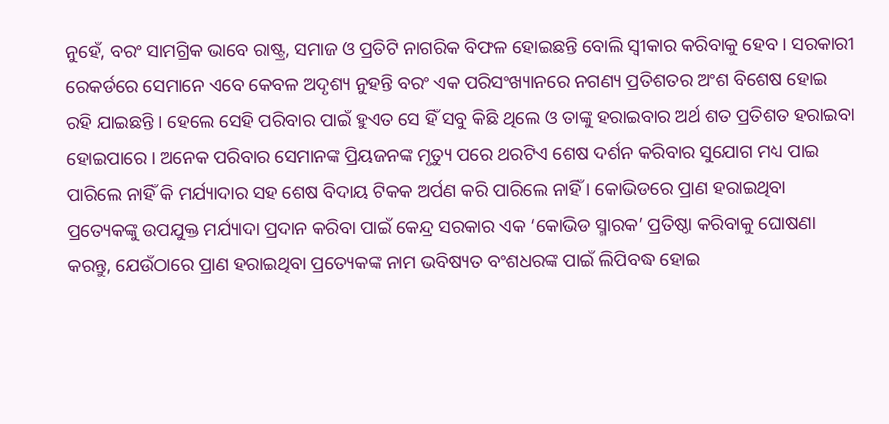ନୁହେଁ, ବରଂ ସାମଗ୍ରିକ ଭାବେ ରାଷ୍ଟ୍ର, ସମାଜ ଓ ପ୍ରତିଟି ନାଗରିକ ବିଫଳ ହୋଇଛନ୍ତି ବୋଲି ସ୍ୱୀକାର କରିବାକୁ ହେବ । ସରକାରୀ ରେକର୍ଡରେ ସେମାନେ ଏବେ କେବଳ ଅଦୃଶ୍ୟ ନୁହନ୍ତି ବରଂ ଏକ ପରିସଂଖ୍ୟାନରେ ନଗଣ୍ୟ ପ୍ରତିଶତର ଅଂଶ ବିଶେଷ ହୋଇ ରହି ଯାଇଛନ୍ତି । ହେଲେ ସେହି ପରିବାର ପାଇଁ ହୁଏତ ସେ ହିଁ ସବୁ କିଛି ଥିଲେ ଓ ତାଙ୍କୁ ହରାଇବାର ଅର୍ଥ ଶତ ପ୍ରତିଶତ ହରାଇବା ହୋଇପାରେ । ଅନେକ ପରିବାର ସେମାନଙ୍କ ପ୍ରିୟଜନଙ୍କ ମୃତ୍ୟୁ ପରେ ଥରଟିଏ ଶେଷ ଦର୍ଶନ କରିବାର ସୁଯୋଗ ମଧ୍ୟ ପାଇ ପାରିଲେ ନାହିଁ କି ମର୍ଯ୍ୟାଦାର ସହ ଶେଷ ବିଦାୟ ଟିକକ ଅର୍ପଣ କରି ପାରିଲେ ନାହିଁ । କୋଭିଡରେ ପ୍ରାଣ ହରାଇଥିବା ପ୍ରତ୍ୟେକଙ୍କୁ ଉପଯୁକ୍ତ ମର୍ଯ୍ୟାଦା ପ୍ରଦାନ କରିବା ପାଇଁ କେନ୍ଦ୍ର ସରକାର ଏକ ‘କୋଭିଡ ସ୍ମାରକ’ ପ୍ରତିଷ୍ଠା କରିବାକୁ ଘୋଷଣା କରନ୍ତୁ, ଯେଉଁଠାରେ ପ୍ରାଣ ହରାଇଥିବା ପ୍ରତ୍ୟେକଙ୍କ ନାମ ଭବିଷ୍ୟତ ବଂଶଧରଙ୍କ ପାଇଁ ଲିପିବଦ୍ଧ ହୋଇ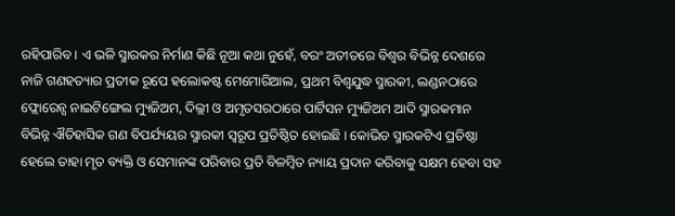ରହିପାରିବ । ଏ ଭଳି ସ୍ମାରକର ନିର୍ମାଣ କିଛି ନୂଆ କଥା ନୁହେଁ, ବରଂ ଅତୀତରେ ବିଶ୍ୱର ବିଭିନ୍ନ ଦେଶରେ ନାଜି ଗଣହତ୍ୟାର ପ୍ରତୀକ ରୂପେ ହଲୋକଷ୍ଟ ମେମୋରିଆଲ, ପ୍ରଥମ ବିଶ୍ୱଯୁଦ୍ଧ ସ୍ମାରକୀ, ଲଣ୍ଡନଠାରେ ଫ୍ଲୋରେନ୍ସ ନାଇଟିଙ୍ଗେଲ ମ୍ୟୁଜିଅମ, ଦିଲ୍ଲୀ ଓ ଅମୃତସରଠାରେ ପାର୍ଟିସନ ମ୍ୟୁଜିଅମ ଆଦି ସ୍ମାରକମାନ ବିଭିନ୍ନ ଐତିହାସିକ ଗଣ ବିପର୍ଯ୍ୟୟର ସ୍ମାରକୀ ସ୍ୱରୂପ ପ୍ରତିଷ୍ଠିତ ହୋଇଛି । କୋଭିଡ ସ୍ମାରକଟିଏ ପ୍ରତିଷ୍ଠା ହେଲେ ତାହା ମୃତ ବ୍ୟକ୍ତି ଓ ସେମାନଙ୍କ ପରିବାର ପ୍ରତି ବିଳମ୍ୱିତ ନ୍ୟାୟ ପ୍ରଦାନ କରିବାକୁ ସକ୍ଷମ ହେବା ସହ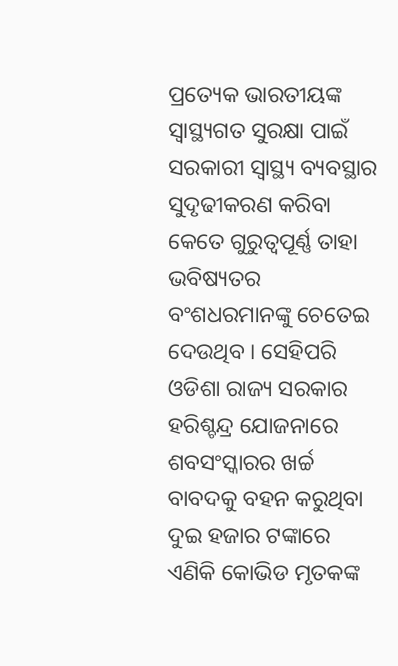ପ୍ରତ୍ୟେକ ଭାରତୀୟଙ୍କ ସ୍ୱାସ୍ଥ୍ୟଗତ ସୁରକ୍ଷା ପାଇଁ ସରକାରୀ ସ୍ୱାସ୍ଥ୍ୟ ବ୍ୟବସ୍ଥାର ସୁଦୃଢୀକରଣ କରିବା କେତେ ଗୁରୁତ୍ୱପୂର୍ଣ୍ଣ ତାହା ଭବିଷ୍ୟତର ବଂଶଧରମାନଙ୍କୁ ଚେତେଇ ଦେଉଥିବ । ସେହିପରି ଓଡିଶା ରାଜ୍ୟ ସରକାର ହରିଶ୍ଚନ୍ଦ୍ର ଯୋଜନାରେ ଶବସଂସ୍କାରର ଖର୍ଚ୍ଚ ବାବଦକୁ ବହନ କରୁଥିବା ଦୁଇ ହଜାର ଟଙ୍କାରେ ଏଣିକି କୋଭିଡ ମୃତକଙ୍କ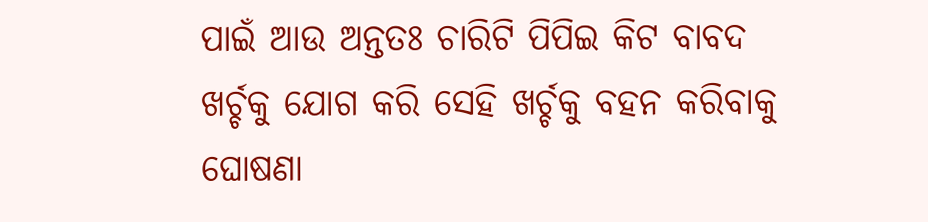ପାଇଁ ଆଉ ଅନ୍ତତଃ ଚାରିଟି ପିପିଇ କିଟ ବାବଦ ଖର୍ଚ୍ଚକୁ ଯୋଗ କରି ସେହି ଖର୍ଚ୍ଚକୁ ବହନ କରିବାକୁ ଘୋଷଣା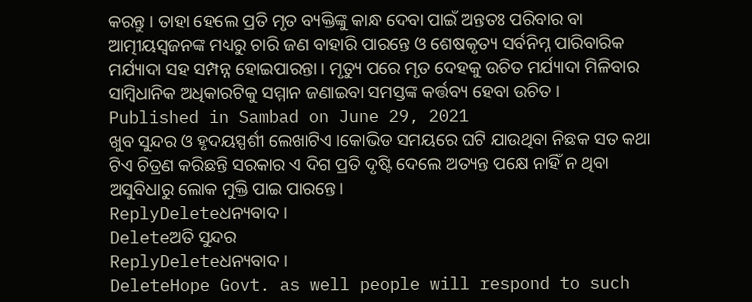କରନ୍ତୁ । ତାହା ହେଲେ ପ୍ରତି ମୃତ ବ୍ୟକ୍ତିଙ୍କୁ କାନ୍ଧ ଦେବା ପାଇଁ ଅନ୍ତତଃ ପରିବାର ବା ଆତ୍ମୀୟସ୍ୱଜନଙ୍କ ମଧ୍ୟରୁ ଚାରି ଜଣ ବାହାରି ପାରନ୍ତେ ଓ ଶେଷକୃତ୍ୟ ସର୍ବନିମ୍ନ ପାରିବାରିକ ମର୍ଯ୍ୟାଦା ସହ ସମ୍ପନ୍ନ ହୋଇପାରନ୍ତା । ମୃତ୍ୟୁ ପରେ ମୃତ ଦେହକୁ ଉଚିତ ମର୍ଯ୍ୟାଦା ମିଳିବାର ସାମ୍ୱିଧାନିକ ଅଧିକାରଟିକୁ ସମ୍ମାନ ଜଣାଇବା ସମସ୍ତଙ୍କ କର୍ତ୍ତବ୍ୟ ହେବା ଉଚିତ ।
Published in Sambad on June 29, 2021
ଖୁବ ସୁନ୍ଦର ଓ ହୃଦୟସ୍ପର୍ଶୀ ଲେଖାଟିଏ ।କୋଭିଡ ସମୟରେ ଘଟି ଯାଉଥିବା ନିଛକ ସତ କଥା ଟିଏ ଚିତ୍ରଣ କରିଛନ୍ତି ସରକାର ଏ ଦିଗ ପ୍ରତି ଦୃଷ୍ଟି ଦେଲେ ଅତ୍ୟନ୍ତ ପକ୍ଷେ ନାହିଁ ନ ଥିବା ଅସୁବିଧାରୁ ଲୋକ ମୁକ୍ତି ପାଇ ପାରନ୍ତେ।
ReplyDeleteଧନ୍ୟବାଦ ।
Deleteଅତି ସୁନ୍ଦର
ReplyDeleteଧନ୍ୟବାଦ ।
DeleteHope Govt. as well people will respond to such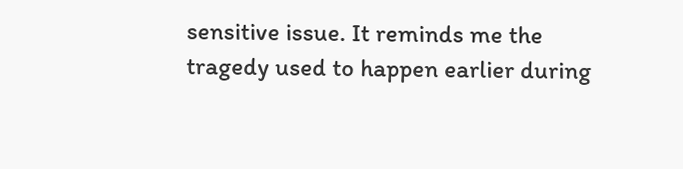sensitive issue. It reminds me the tragedy used to happen earlier during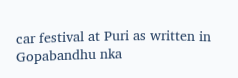car festival at Puri as written in Gopabandhu nka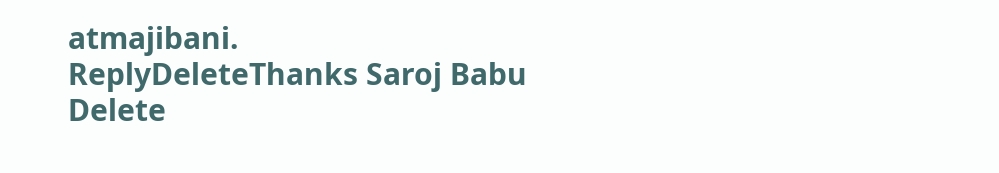atmajibani.
ReplyDeleteThanks Saroj Babu
Delete